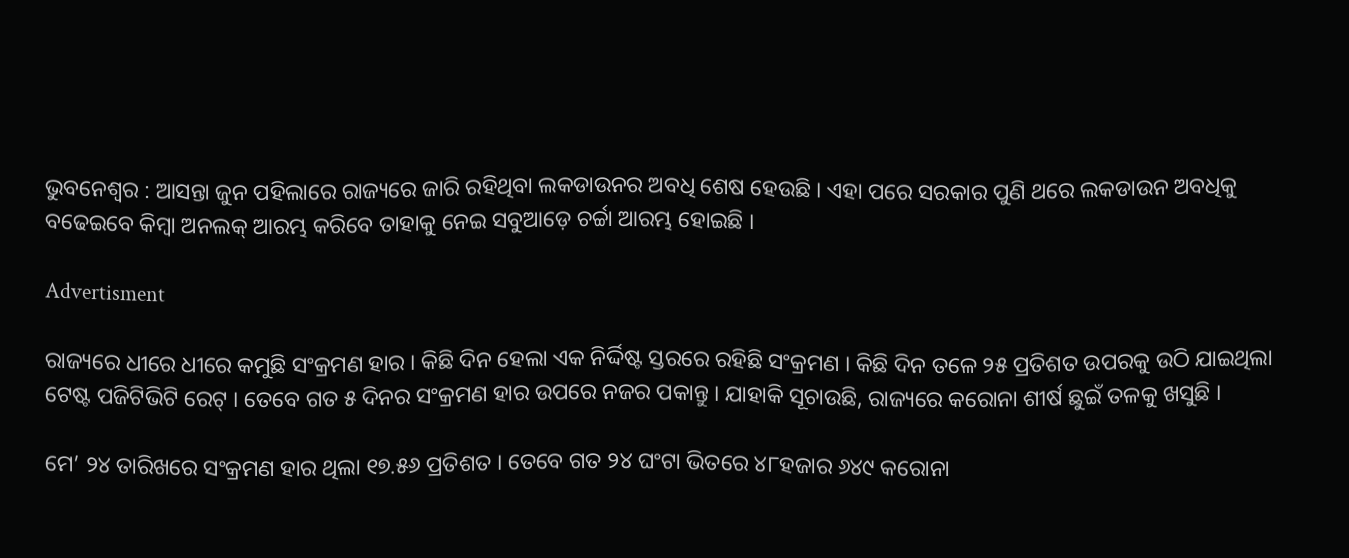ଭୁବନେଶ୍ବର : ଆସନ୍ତା ଜୁନ ପହିଲାରେ ରାଜ୍ୟରେ ଜାରି ରହିଥିବା ଲକଡାଉନର ଅବଧି ଶେଷ ହେଉଛି । ଏହା ପରେ ସରକାର ପୁଣି ଥରେ ଲକଡାଉନ ଅବଧିକୁ ବଢେଇବେ କିମ୍ବା ଅନଲକ୍ ଆରମ୍ଭ କରିବେ ତାହାକୁ ନେଇ ସବୁଆଡ଼େ ଚର୍ଚ୍ଚା ଆରମ୍ଭ ହୋଇଛି ।

Advertisment

ରାଜ୍ୟରେ ଧୀରେ ଧୀରେ କମୁଛି ସଂକ୍ରମଣ ହାର । କିଛି ଦିନ ହେଲା ଏକ ନିର୍ଦ୍ଦିଷ୍ଟ ସ୍ତରରେ ରହିଛି ସଂକ୍ରମଣ । କିଛି ଦିନ ତଳେ ୨୫ ପ୍ରତିଶତ ଉପରକୁ ଉଠି ଯାଇଥିଲା ଟେଷ୍ଟ ପଜିଟିଭିଟି ରେଟ୍ । ତେବେ ଗତ ୫ ଦିନର ସଂକ୍ରମଣ ହାର ଉପରେ ନଜର ପକାନ୍ତୁ । ଯାହାକି ସୂଚାଉଛି, ରାଜ୍ୟରେ କରୋନା ଶୀର୍ଷ ଛୁଇଁ ତଳକୁ ଖସୁଛି ।

ମେ’ ୨୪ ତାରିଖରେ ସଂକ୍ରମଣ ହାର ଥିଲା ୧୭.୫୬ ପ୍ରତିଶତ । ତେବେ ଗତ ୨୪ ଘଂଟା ଭିତରେ ୪୮ହଜାର ୬୪୯ କରୋନା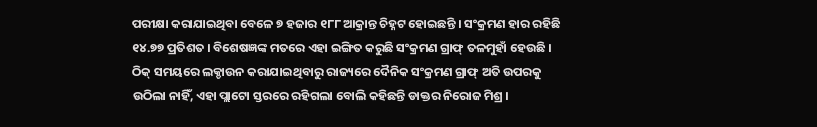ପରୀକ୍ଷା କରାଯାଇଥିବା ବେଳେ ୭ ହଜାର ୧୮୮ ଆକ୍ରାନ୍ତ ଚିହ୍ନଟ ହୋଇଛନ୍ତି । ସଂକ୍ରମଣ ହାର ରହିଛି ୧୪.୭୭ ପ୍ରତିଶତ । ବିଶେଷଜ୍ଞଙ୍କ ମତରେ ଏହା ଇଙ୍ଗିତ କରୁଛି ସଂକ୍ରମଣ ଗ୍ରାଫ୍ ତଳମୁହାଁ ହେଉଛି । ଠିକ୍ ସମୟରେ ଲକ୍ଡାଉନ କରାଯାଇଥିବାରୁ ରାଜ୍ୟରେ ଦୈନିକ ସଂକ୍ରମଣ ଗ୍ରାଫ୍ ଅତି ଉପରକୁ ଉଠିଲା ନାହିଁ, ଏହା ପ୍ଲାଟୋ ସ୍ତରରେ ରହିଗଲା ବୋଲି କହିଛନ୍ତି ଡାକ୍ତର ନିରୋଜ ମିଶ୍ର ।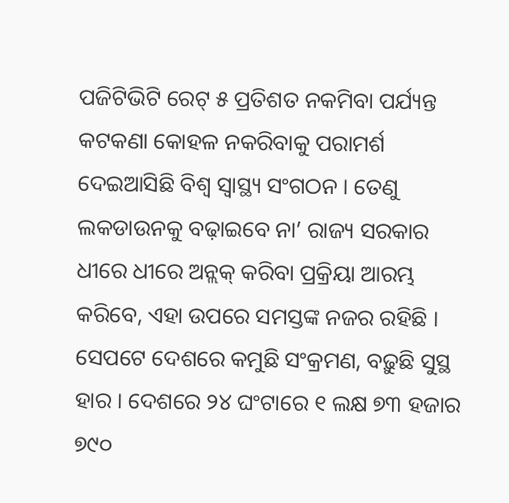ପଜିଟିଭିଟି ରେଟ୍ ୫ ପ୍ରତିଶତ ନକମିବା ପର୍ଯ୍ୟନ୍ତ କଟକଣା କୋହଳ ନକରିବାକୁ ପରାମର୍ଶ ଦେଇଆସିଛି ବିଶ୍ୱ ସ୍ୱାସ୍ଥ୍ୟ ସଂଗଠନ । ତେଣୁ ଲକଡାଉନକୁ ବଢ଼ାଇବେ ନା’ ରାଜ୍ୟ ସରକାର ଧୀରେ ଧୀରେ ଅନ୍ଲକ୍ କରିବା ପ୍ରକ୍ରିୟା ଆରମ୍ଭ କରିବେ, ଏହା ଉପରେ ସମସ୍ତଙ୍କ ନଜର ରହିଛି । ସେପଟେ ଦେଶରେ କମୁଛି ସଂକ୍ରମଣ, ବଢ଼ୁଛି ସୁସ୍ଥ ହାର । ଦେଶରେ ୨୪ ଘଂଟାରେ ୧ ଲକ୍ଷ ୭୩ ହଜାର ୭୯୦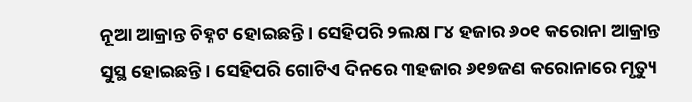ନୂଆ ଆକ୍ରାନ୍ତ ଚିହ୍ନଟ ହୋଇଛନ୍ତି । ସେହିପରି ୨ଲକ୍ଷ ୮୪ ହଜାର ୬୦୧ କରୋନା ଆକ୍ରାନ୍ତ ସୁସ୍ଥ ହୋଇଛନ୍ତି । ସେହିପରି ଗୋଟିଏ ଦିନରେ ୩ହଜାର ୬୧୭ଜଣ କରୋନାରେ ମୃତ୍ୟୁ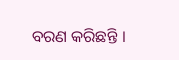ବରଣ କରିଛନ୍ତି ।